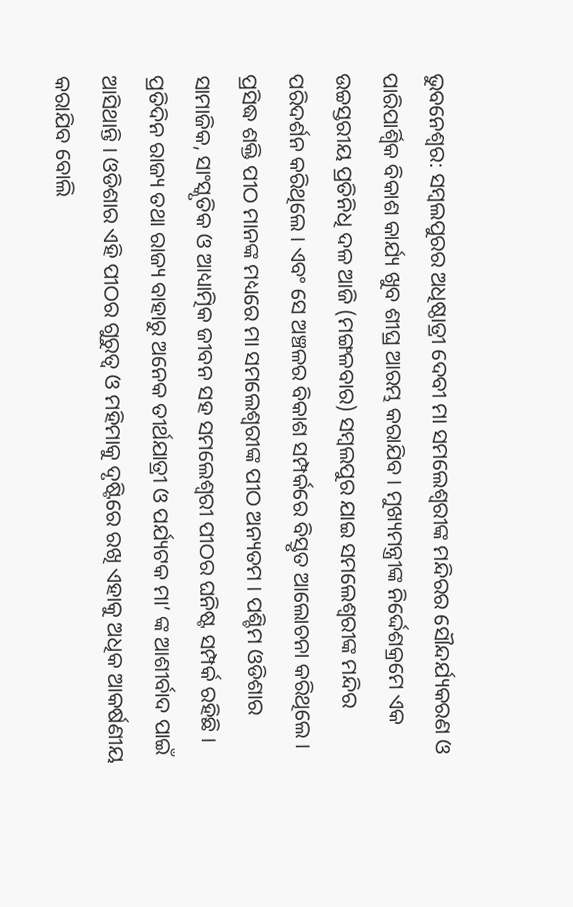ଭୁବନେଶ୍ବର: ସମ୍ବଲପୁରର ଅଧିଷ୍ଠାତ୍ରୀ ଦେବୀ ମା ସମଲେଶ୍ବରୀଙ୍କ ମନ୍ଦିରର ସୌନ୍ଦର୍ଯ୍ୟକରଣ ଓ ପାରିପାର୍ଶ୍ୱିକ ବିକାଶ କାର୍ଯ୍ୟ ଖୁବ ଶୀଘ୍ର ଆରମ୍ଭ କରାଯିବ। ମୁଖ୍ୟମନ୍ତ୍ରୀଙ୍କ ନିର୍ଦ୍ଦେଶକ୍ରମେ ଏକ ଉଚ୍ଚସ୍ତରୀୟ ପ୍ରତିନିଧି ଦଳ ଆଜି (ମଙ୍ଗଳବାର) ସମ୍ବଲପୁର ଯାଇ ସମଲେଶ୍ବରୀଙ୍କ ମନ୍ଦିର ପରିଦର୍ଶନ କରିଥିଲେ । ଏବଂ ସେ ଅଞ୍ଚଳର ବିକାଶ ସମ୍ପର୍କରେ ବିସ୍ତୃତ ଆଲୋଚନା କରିଥିଲେ । ପ୍ରସିଦ୍ଧ ଶକ୍ତି ପୀଠ ମାନଙ୍କ ମଧ୍ୟରେ ମା ସମଲେଶ୍ବରୀଙ୍କ ପୀଠ ଅନ୍ୟତମ । ପଶ୍ଚିମ ଓଡିଶାର ସାମାଜିକ, ସାଂସ୍କୃତିକ ଓ ଆଧ୍ୟାତ୍ମିକ ଜୀବନ ସହ ସମଲେଶ୍ବରୀ ପୀଠର ଘନିଷ୍ଟ ସମ୍ପର୍କ ରହିଛି । ପ୍ରତିଦିନ ରାଜ୍ୟ ତଥା ରାଜ୍ୟ ବାହାରୁ ଅନେକ ତୀର୍ଥଯାତ୍ରୀ ଓ ପର୍ଯ୍ୟଟକ ମା’ ଙ୍କ ଆଶୀର୍ବାଦ ପାଇଁ ଆସିଥାନ୍ତି । ଓଡିଶାର ଏହି ପୀଠର ଗୁରୁତ୍ବ ଓ ମହିମାକୁ ଦୃଷ୍ଟିରେ ରଖି ଏହାକୁ ଅଧିକ ଆକର୍ଷଣୀୟ କରାଯିବ ବୋଲି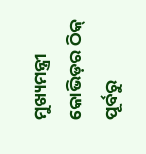ମୁଖ୍ୟମନ୍ତ୍ରୀ କୋଭିଡ଼ର ଠିକ୍ ପୂର୍ବରୁ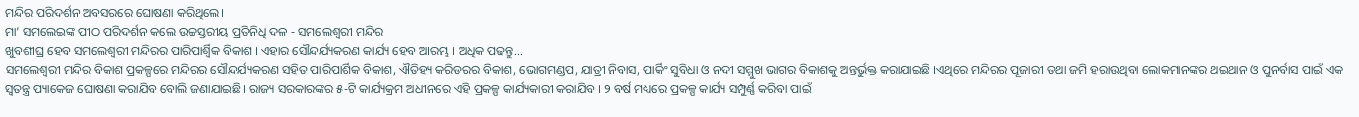ମନ୍ଦିର ପରିଦର୍ଶନ ଅବସରରେ ଘୋଷଣା କରିଥିଲେ।
ମା’ ସମଲେଇଙ୍କ ପୀଠ ପରିଦର୍ଶନ କଲେ ଉଚ୍ଚସ୍ତରୀୟ ପ୍ରତିନିଧି ଦଳ - ସମଲେଶ୍ବରୀ ମନ୍ଦିର
ଖୁବଶୀଘ୍ର ହେବ ସମଲେଶ୍ବରୀ ମନ୍ଦିରର ପାରିପାର୍ଶ୍ୱିକ ବିକାଶ । ଏହାର ସୌନ୍ଦର୍ଯ୍ୟକରଣ କାର୍ଯ୍ୟ ହେବ ଆରମ୍ଭ । ଅଧିକ ପଢନ୍ତୁ...
ସମଲେଶ୍ବରୀ ମନ୍ଦିର ବିକାଶ ପ୍ରକଳ୍ପରେ ମନ୍ଦିରର ସୌନ୍ଦର୍ଯ୍ୟକରଣ ସହିତ ପାରିପାର୍ଶିକ ବିକାଶ, ଐତିହ୍ୟ କରିଡରର ବିକାଶ, ଭୋଗମଣ୍ଡପ, ଯାତ୍ରୀ ନିବାସ, ପାର୍କିଂ ସୁବିଧା ଓ ନଦୀ ସମ୍ମୁଖ ଭାଗର ବିକାଶକୁ ଅନ୍ତର୍ଭୁକ୍ତ କରାଯାଇଛି ।ଏଥିରେ ମନ୍ଦିରର ପୂଜାରୀ ତଥା ଜମି ହରାଉଥିବା ଲୋକମାନଙ୍କର ଥଇଥାନ ଓ ପୁନର୍ବାସ ପାଇଁ ଏକ ସ୍ବତନ୍ତ୍ର ପ୍ୟାକେଜ ଘୋଷଣା କରାଯିବ ବୋଲି ଜଣାଯାଇଛି। ରାଜ୍ୟ ସରକାରଙ୍କର ୫-ଟି କାର୍ଯ୍ୟକ୍ରମ ଅଧୀନରେ ଏହି ପ୍ରକଳ୍ପ କାର୍ଯ୍ୟକାରୀ କରାଯିବ । ୨ ବର୍ଷ ମଧ୍ୟରେ ପ୍ରକଳ୍ପ କାର୍ଯ୍ୟ ସମ୍ପୁର୍ଣ୍ଣ କରିବା ପାଇଁ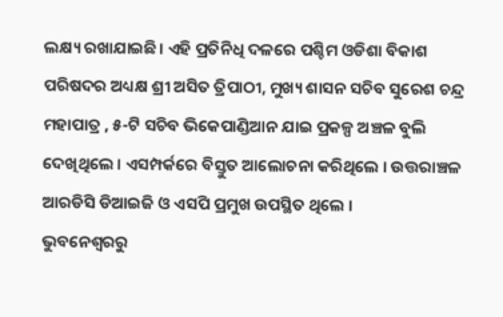ଲକ୍ଷ୍ୟ ରଖାଯାଇଛି। ଏହି ପ୍ରତିନିଧି ଦଳରେ ପଶ୍ଚିମ ଓଡିଶା ବିକାଶ ପରିଷଦର ଅଧ୍ୟକ୍ଷ ଶ୍ରୀ ଅସିତ ତ୍ରିପାଠୀ, ମୁଖ୍ୟ ଶାସନ ସଚିବ ସୁରେଶ ଚନ୍ଦ୍ର ମହାପାତ୍ର , ୫-ଟି ସଚିବ ଭିକେପାଣ୍ଡିଆନ ଯାଇ ପ୍ରକଳ୍ପ ଅଞ୍ଚଳ ବୁଲି ଦେଖିଥିଲେ । ଏସମ୍ପର୍କରେ ବିସ୍ତୁତ ଆଲୋଚନା କରିଥିଲେ । ଉତ୍ତରାଞ୍ଚଳ ଆରଡିସି ଡିଆଇଜି ଓ ଏସପି ପ୍ରମୁଖ ଉପସ୍ଥିତ ଥିଲେ ।
ଭୁବନେଶ୍ବରରୁ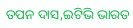ତପନ ଦାସ,ଇଟିଭି ଭାରତ